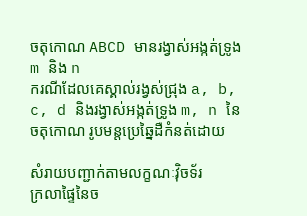ចតុកោណ ABCD មានរង្វាស់អង្កត់ទ្រូង m និង n
ករណីដែលគេស្គាល់រង្វស់ជ្រុង a, b, c, d និងរង្វាស់អង្កត់ទ្រូង m, n នៃចតុកោណ រូបមន្តប្រេឆ្នៃដឺកំនត់ដោយ

សំរាយបញ្ជាក់តាមលក្ខណៈវ៉ិចទ័រ
ក្រលាផ្ទៃនៃច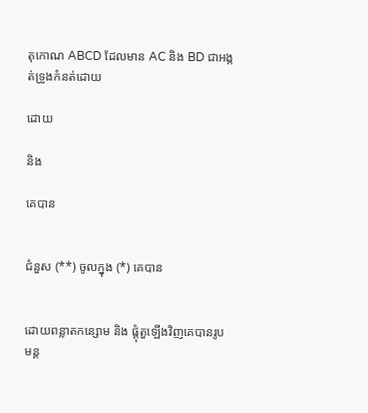តុកោណ ABCD ដែលមាន AC និង BD ជាអង្កត់ទ្រូងកំនត់ដោយ

ដោយ

និង

គេបាន


ជំនួស (**) ចូលក្នុង (*) គេបាន


ដោយពន្លាតកន្សោម និង ផ្តុំតួឡើងវិញគេបានរូបមន្ត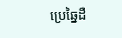ប្រេឆ្នៃដឺ